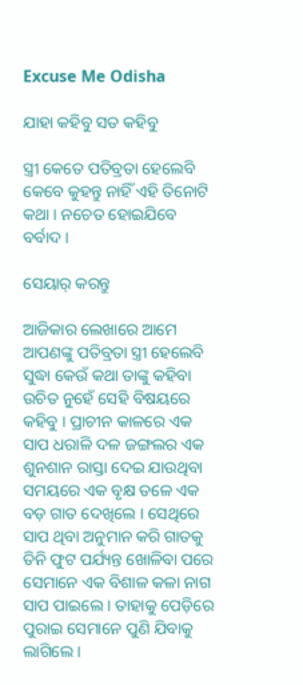Excuse Me Odisha

ଯାହା କହିବୁ ସତ କହିବୁ

ସ୍ତ୍ରୀ କେତେ ପତିବ୍ରତା ହେଲେବି କେବେ କୁହନ୍ତୁ ନାହିଁ ଏହି ତିନୋଟି କଥା । ନଚେତ ହୋଇଯିବେ ବର୍ବାଦ ।

ସେୟାର୍ କରନ୍ତୁ

ଆଜିକାର ଲେଖାରେ ଆମେ ଆପଣଙ୍କୁ ପତିବ୍ରତା ସ୍ତ୍ରୀ ହେଲେବି ସୁଦ୍ଧା କେଉଁ କଥା ତାଙ୍କୁ କହିବା ଉଚିତ ନୁହେଁ ସେହି ବିଷୟରେ କହିବୁ । ପ୍ରାଚୀନ କାଳରେ ଏକ ସାପ ଧରାଳି ଦଳ ଜଙ୍ଗଲର ଏକ ଶୁନଶାନ ରାସ୍ତା ଦେଇ ଯାଉଥିବା ସମୟରେ ଏକ ବୃକ୍ଷ ତଳେ ଏକ ବଡ଼ ଗାତ ଦେଖିଲେ । ସେଥିରେ ସାପ ଥିବା ଅନୁମାନ କରି ଗାତକୁ ତିନି ଫୁଟ ପର୍ଯ୍ୟନ୍ତ ଖୋଳିବା ପରେ ସେମାନେ ଏକ ବିଶାଳ କଳା ନାଗ ସାପ ପାଇଲେ । ତାହାକୁ ପେଡ଼ିରେ ପୁରାଇ ସେମାନେ ପୁଣି ଯିବାକୁ ଲାଗିଲେ ।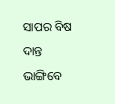ସାପର ବିଷ ଦାନ୍ତ ଭାଙ୍ଗିବେ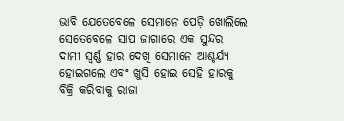ଭାବି ଯେତେବେଳେ ସେମାନେ ପେଡ଼ି ଖୋଲିଲେ ସେତେବେଳେ ସାପ ଜାଗାରେ ଏକ ସୁନ୍ଦର ଦାମୀ ସ୍ୱର୍ଣ୍ଣ ହାର ଦେଖି ସେମାନେ ଆଶ୍ଚର୍ଯ୍ୟ ହୋଇଗଲେ ଏବଂ ଖୁସି ହୋଇ ସେହି ହାରକୁ ବିକ୍ରି କରିବାକୁ ରାଜା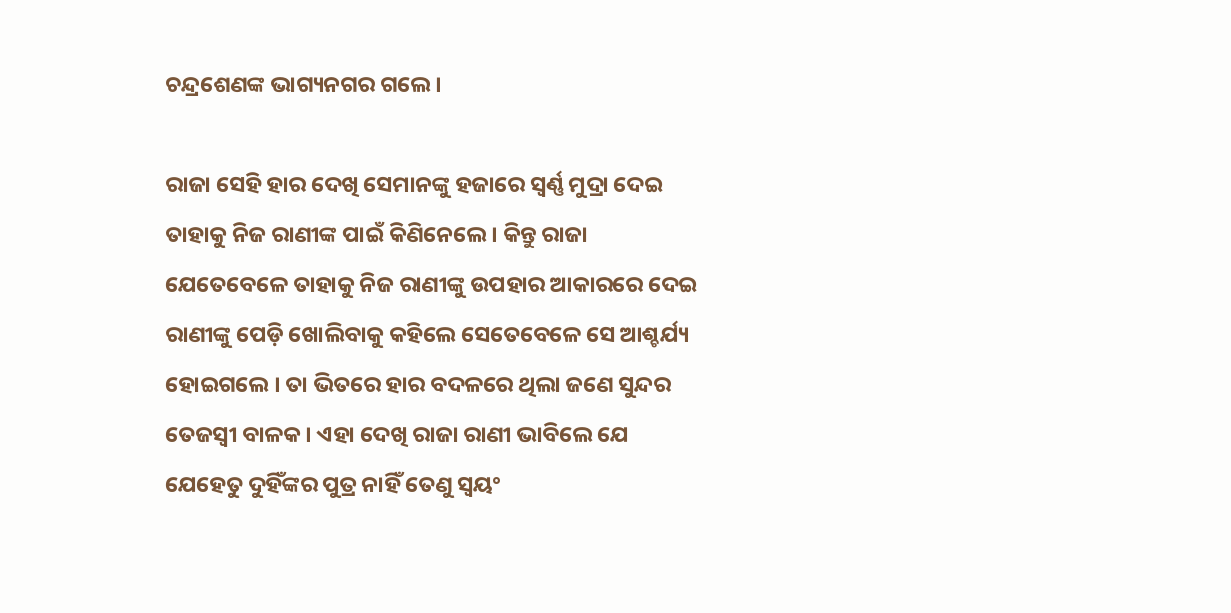ଚନ୍ଦ୍ରଶେଣଙ୍କ ଭାଗ୍ୟନଗର ଗଲେ ।

ରାଜା ସେହି ହାର ଦେଖି ସେମାନଙ୍କୁ ହଜାରେ ସ୍ୱର୍ଣ୍ଣ ମୁଦ୍ରା ଦେଇ ତାହାକୁ ନିଜ ରାଣୀଙ୍କ ପାଇଁ କିଣିନେଲେ । କିନ୍ତୁ ରାଜା ଯେତେବେଳେ ତାହାକୁ ନିଜ ରାଣୀଙ୍କୁ ଉପହାର ଆକାରରେ ଦେଇ ରାଣୀଙ୍କୁ ପେଡ଼ି ଖୋଲିବାକୁ କହିଲେ ସେତେବେଳେ ସେ ଆଶ୍ଚର୍ଯ୍ୟ ହୋଇଗଲେ । ତା ଭିତରେ ହାର ବଦଳରେ ଥିଲା ଜଣେ ସୁନ୍ଦର ତେଜସ୍ୱୀ ବାଳକ । ଏହା ଦେଖି ରାଜା ରାଣୀ ଭାବିଲେ ଯେ ଯେହେତୁ ଦୁହିଁଙ୍କର ପୁତ୍ର ନାହିଁ ତେଣୁ ସ୍ୱୟଂ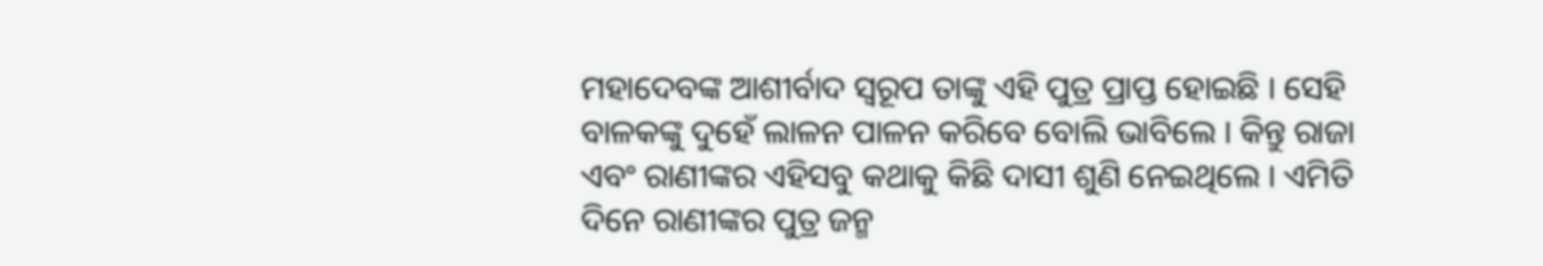ମହାଦେବଙ୍କ ଆଶୀର୍ବାଦ ସ୍ୱରୂପ ତାଙ୍କୁ ଏହି ପୁତ୍ର ପ୍ରାପ୍ତ ହୋଇଛି । ସେହି ବାଳକଙ୍କୁ ଦୁହେଁ ଲାଳନ ପାଳନ କରିବେ ବୋଲି ଭାବିଲେ । କିନ୍ତୁ ରାଜା ଏବଂ ରାଣୀଙ୍କର ଏହିସବୁ କଥାକୁ କିଛି ଦାସୀ ଶୁଣି ନେଇଥିଲେ । ଏମିତି ଦିନେ ରାଣୀଙ୍କର ପୁତ୍ର ଜନ୍ମ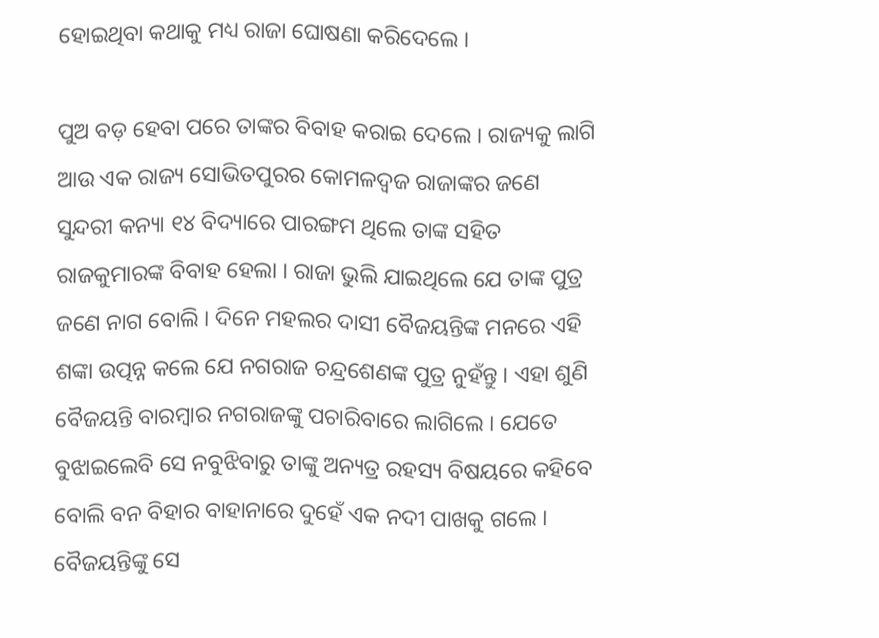ହୋଇଥିବା କଥାକୁ ମଧ୍ୟ ରାଜା ଘୋଷଣା କରିଦେଲେ ।

ପୁଅ ବଡ଼ ହେବା ପରେ ତାଙ୍କର ବିବାହ କରାଇ ଦେଲେ । ରାଜ୍ୟକୁ ଲାଗି ଆଉ ଏକ ରାଜ୍ୟ ସୋଭିତପୁରର କୋମଳଦ୍ବଜ ରାଜାଙ୍କର ଜଣେ ସୁନ୍ଦରୀ କନ୍ୟା ୧୪ ବିଦ୍ୟାରେ ପାରଙ୍ଗମ ଥିଲେ ତାଙ୍କ ସହିତ ରାଜକୁମାରଙ୍କ ବିବାହ ହେଲା । ରାଜା ଭୁଲି ଯାଇଥିଲେ ଯେ ତାଙ୍କ ପୁତ୍ର ଜଣେ ନାଗ ବୋଲି । ଦିନେ ମହଲର ଦାସୀ ବୈଜୟନ୍ତିଙ୍କ ମନରେ ଏହି ଶଙ୍କା ଉତ୍ପନ୍ନ କଲେ ଯେ ନଗରାଜ ଚନ୍ଦ୍ରଶେଣଙ୍କ ପୁତ୍ର ନୁହଁନ୍ତୁ । ଏହା ଶୁଣି ବୈଜୟନ୍ତି ବାରମ୍ବାର ନଗରାଜଙ୍କୁ ପଚାରିବାରେ ଲାଗିଲେ । ଯେତେ ବୁଝାଇଲେବି ସେ ନବୁଝିବାରୁ ତାଙ୍କୁ ଅନ୍ୟତ୍ର ରହସ୍ୟ ବିଷୟରେ କହିବେ ବୋଲି ବନ ବିହାର ବାହାନାରେ ଦୁହେଁ ଏକ ନଦୀ ପାଖକୁ ଗଲେ । ବୈଜୟନ୍ତିଙ୍କୁ ସେ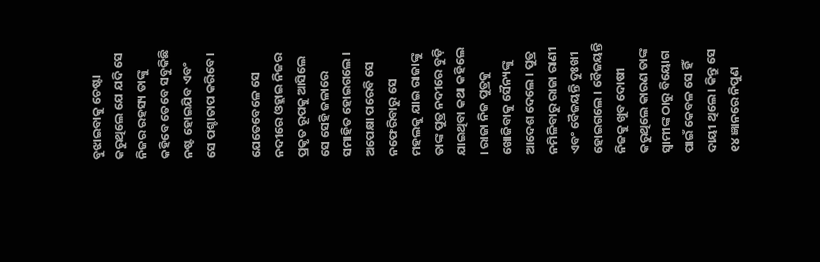ବୁଝାଇବାକୁ ଚେଷ୍ଟା କରୁଥିଲେ ଯେ ଯଦି ସେ ନିଜର ରହସ୍ୟ ତାଙ୍କୁ କହିବେ ତେବେ ସବୁକିଛି ନଷ୍ଟ ହୋଇଯିବ ଏବଂ ସେ ପଶ୍ଚାତାପ କରିବେ।

ଯେତେବେଳେ ସେ ନଦୀରେ ଓହ୍ଲାଇ ନିଜର ପ୍ରକୃତ ରୂପକୁ ଆସିଲେ ସେ ସେହି ଜଳାରେ ସମାହିତ ହୋଇଗଲେ । ଅପେକ୍ଷା ପରେବି ସେ ନଫେରିବାରୁ ସେ ମହଲକୁ ଯାଇ ରାଜାଙ୍କୁ ତାଙ୍କ ପୁତ୍ର ନଦୀରେ ବୁଡ଼ି ଯାଇଥିବା କଥା କହିଲେ । ରାଜା ନିଜ ପୁତ୍ରକୁ ଖୋଜିବାକୁ ସୈନ୍ୟଙ୍କୁ ଆଦେଶ ଦେଲେ । ପୁତ୍ର ନମିଳିବାରୁ ରାଜା ରାଣୀ ଏବଂ ବୈଜୟନ୍ତି ଦୁଃଖୀ ହୋଇଗଲେ । ବୈଜୟନ୍ତି ନିଜକୁ ଖୁବ ଦୋଷୀ କରୁଥିଲେ କାରଣ ତାଙ୍କ ସ୍ୱାମୀଙ୍କ ଠାରୁ ବିୟୋଗ ପାଇଁ କେବଳ ସେ ହିଁ ଦାୟୀ ଥିଲେ । କିନ୍ତୁ ସେ ୧୪ ଜ୍ଞାନରେ ନିପୁଣ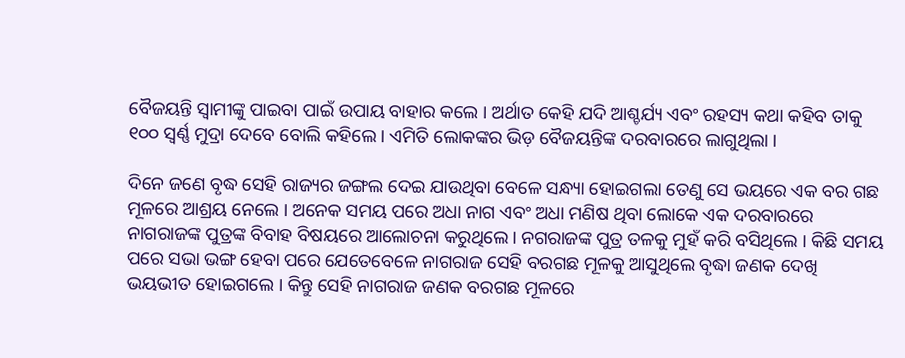ବୈଜୟନ୍ତି ସ୍ୱାମୀଙ୍କୁ ପାଇବା ପାଇଁ ଉପାୟ ବାହାର କଲେ । ଅର୍ଥାତ କେହି ଯଦି ଆଶ୍ଚର୍ଯ୍ୟ ଏବଂ ରହସ୍ୟ କଥା କହିବ ତାକୁ ୧୦୦ ସ୍ୱର୍ଣ୍ଣ ମୁଦ୍ରା ଦେବେ ବୋଲି କହିଲେ । ଏମିତି ଲୋକଙ୍କର ଭିଡ଼ ବୈଜୟନ୍ତିଙ୍କ ଦରବାରରେ ଲାଗୁଥିଲା ।

ଦିନେ ଜଣେ ବୃଦ୍ଧ ସେହି ରାଜ୍ୟର ଜଙ୍ଗଲ ଦେଇ ଯାଉଥିବା ବେଳେ ସନ୍ଧ୍ୟା ହୋଇଗଲା ତେଣୁ ସେ ଭୟରେ ଏକ ବର ଗଛ ମୂଳରେ ଆଶ୍ରୟ ନେଲେ । ଅନେକ ସମୟ ପରେ ଅଧା ନାଗ ଏବଂ ଅଧା ମଣିଷ ଥିବା ଲୋକେ ଏକ ଦରବାରରେ ନାଗରାଜଙ୍କ ପୁତ୍ରଙ୍କ ବିବାହ ବିଷୟରେ ଆଲୋଚନା କରୁଥିଲେ । ନଗରାଜଙ୍କ ପୁତ୍ର ତଳକୁ ମୁହଁ କରି ବସିଥିଲେ । କିଛି ସମୟ ପରେ ସଭା ଭଙ୍ଗ ହେବା ପରେ ଯେତେବେଳେ ନାଗରାଜ ସେହି ବରଗଛ ମୂଳକୁ ଆସୁଥିଲେ ବୃଦ୍ଧା ଜଣକ ଦେଖି ଭୟଭୀତ ହୋଇଗଲେ । କିନ୍ତୁ ସେହି ନାଗରାଜ ଜଣକ ବରଗଛ ମୂଳରେ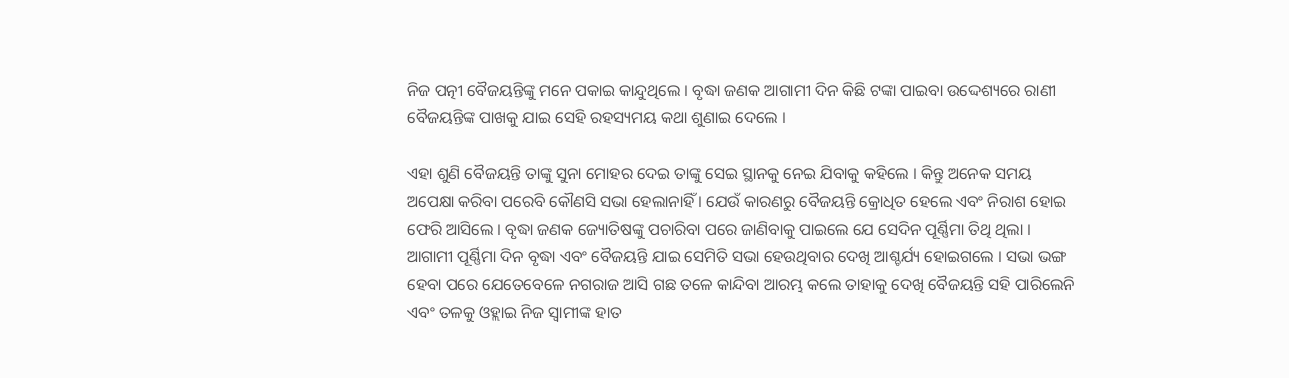ନିଜ ପତ୍ନୀ ବୈଜୟନ୍ତିଙ୍କୁ ମନେ ପକାଇ କାନ୍ଦୁଥିଲେ । ବୃଦ୍ଧା ଜଣକ ଆଗାମୀ ଦିନ କିଛି ଟଙ୍କା ପାଇବା ଉଦ୍ଦେଶ୍ୟରେ ରାଣୀ ବୈଜୟନ୍ତିଙ୍କ ପାଖକୁ ଯାଇ ସେହି ରହସ୍ୟମୟ କଥା ଶୁଣାଇ ଦେଲେ ।

ଏହା ଶୁଣି ବୈଜୟନ୍ତି ତାଙ୍କୁ ସୁନା ମୋହର ଦେଇ ତାଙ୍କୁ ସେଇ ସ୍ଥାନକୁ ନେଇ ଯିବାକୁ କହିଲେ । କିନ୍ତୁ ଅନେକ ସମୟ ଅପେକ୍ଷା କରିବା ପରେବି କୌଣସି ସଭା ହେଲାନାହିଁ । ଯେଉଁ କାରଣରୁ ବୈଜୟନ୍ତି କ୍ରୋଧିତ ହେଲେ ଏବଂ ନିରାଶ ହୋଇ ଫେରି ଆସିଲେ । ବୃଦ୍ଧା ଜଣକ ଜ୍ୟୋତିଷଙ୍କୁ ପଚାରିବା ପରେ ଜାଣିବାକୁ ପାଇଲେ ଯେ ସେଦିନ ପୂର୍ଣ୍ଣିମା ତିଥି ଥିଲା । ଆଗାମୀ ପୂର୍ଣ୍ଣିମା ଦିନ ବୃଦ୍ଧା ଏବଂ ବୈଜୟନ୍ତି ଯାଇ ସେମିତି ସଭା ହେଉଥିବାର ଦେଖି ଆଶ୍ଚର୍ଯ୍ୟ ହୋଇଗଲେ । ସଭା ଭଙ୍ଗ ହେବା ପରେ ଯେତେବେଳେ ନଗରାଜ ଆସି ଗଛ ତଳେ କାନ୍ଦିବା ଆରମ୍ଭ କଲେ ତାହାକୁ ଦେଖି ବୈଜୟନ୍ତି ସହି ପାରିଲେନି ଏବଂ ତଳକୁ ଓହ୍ଲାଇ ନିଜ ସ୍ୱାମୀଙ୍କ ହାତ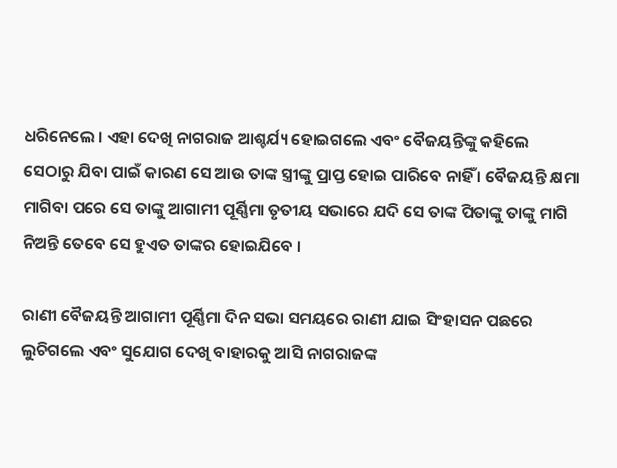ଧରିନେଲେ । ଏହା ଦେଖି ନାଗରାଜ ଆଶ୍ଚର୍ଯ୍ୟ ହୋଇଗଲେ ଏବଂ ବୈଜୟନ୍ତିଙ୍କୁ କହିଲେ ସେଠାରୁ ଯିବା ପାଇଁ କାରଣ ସେ ଆଉ ତାଙ୍କ ସ୍ତ୍ରୀଙ୍କୁ ପ୍ରାପ୍ତ ହୋଇ ପାରିବେ ନାହିଁ । ବୈଜୟନ୍ତି କ୍ଷମା ମାଗିବା ପରେ ସେ ତାଙ୍କୁ ଆଗାମୀ ପୂର୍ଣ୍ଣିମା ତୃତୀୟ ସଭାରେ ଯଦି ସେ ତାଙ୍କ ପିତାଙ୍କୁ ତାଙ୍କୁ ମାଗି ନିଅନ୍ତି ତେବେ ସେ ହୁଏତ ତାଙ୍କର ହୋଇଯିବେ ।

ରାଣୀ ବୈଜୟନ୍ତି ଆଗାମୀ ପୂର୍ଣ୍ଣିମା ଦିନ ସଭା ସମୟରେ ରାଣୀ ଯାଇ ସିଂହାସନ ପଛରେ ଲୁଚିଗଲେ ଏବଂ ସୁଯୋଗ ଦେଖି ବାହାରକୁ ଆସି ନାଗରାଜଙ୍କ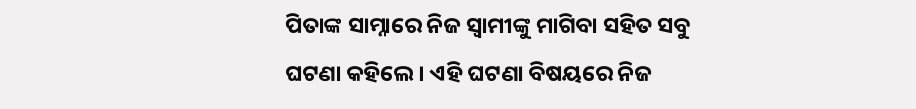ପିତାଙ୍କ ସାମ୍ନାରେ ନିଜ ସ୍ୱାମୀଙ୍କୁ ମାଗିବା ସହିତ ସବୁ ଘଟଣା କହିଲେ । ଏହି ଘଟଣା ବିଷୟରେ ନିଜ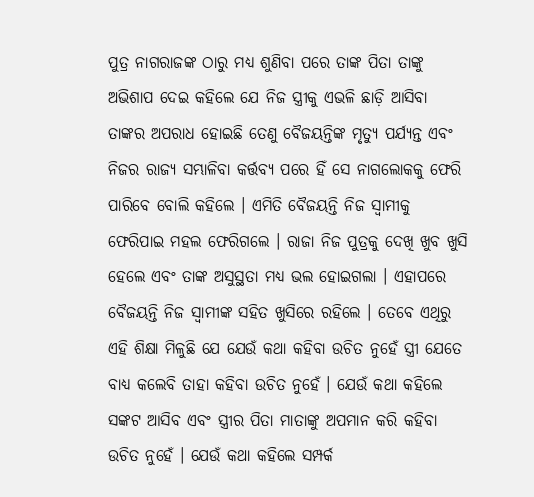ପୁତ୍ର ନାଗରାଜଙ୍କ ଠାରୁ ମଧ୍ୟ ଶୁଣିବା ପରେ ତାଙ୍କ ପିତା ତାଙ୍କୁ ଅଭିଶାପ ଦେଇ କହିଲେ ଯେ ନିଜ ସ୍ତ୍ରୀକୁ ଏଭଳି ଛାଡ଼ି ଆସିବା ତାଙ୍କର ଅପରାଧ ହୋଇଛି ତେଣୁ ବୈଜୟନ୍ତିଙ୍କ ମୃତ୍ୟୁ ପର୍ଯ୍ୟନ୍ତ ଏବଂ ନିଜର ରାଜ୍ୟ ସମ୍ଭାଳିବା କର୍ତ୍ତବ୍ୟ ପରେ ହିଁ ସେ ନାଗଲୋକକୁ ଫେରି ପାରିବେ ବୋଲି କହିଲେ । ଏମିତି ବୈଜୟନ୍ତି ନିଜ ସ୍ୱାମୀକୁ ଫେରିପାଇ ମହଲ ଫେରିଗଲେ । ରାଜା ନିଜ ପୁତ୍ରକୁ ଦେଖି ଖୁବ ଖୁସି ହେଲେ ଏବଂ ତାଙ୍କ ଅସୁସ୍ଥତା ମଧ୍ୟ ଭଲ ହୋଇଗଲା । ଏହାପରେ ବୈଜୟନ୍ତି ନିଜ ସ୍ୱାମୀଙ୍କ ସହିତ ଖୁସିରେ ରହିଲେ । ତେବେ ଏଥିରୁ ଏହି ଶିକ୍ଷା ମିଳୁଛି ଯେ ଯେଉଁ କଥା କହିବା ଉଚିତ ନୁହେଁ ସ୍ତ୍ରୀ ଯେତେ ବାଧ୍ୟ କଲେବି ତାହା କହିବା ଉଚିତ ନୁହେଁ । ଯେଉଁ କଥା କହିଲେ ସଙ୍କଟ ଆସିବ ଏବଂ ସ୍ତ୍ରୀର ପିତା ମାତାଙ୍କୁ ଅପମାନ କରି କହିବା ଉଚିତ ନୁହେଁ । ଯେଉଁ କଥା କହିଲେ ସମ୍ପର୍କ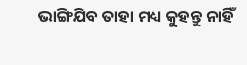ଭାଙ୍ଗିଯିବ ତାହା ମଧ୍ୟ କୁହନ୍ତୁ ନାହିଁ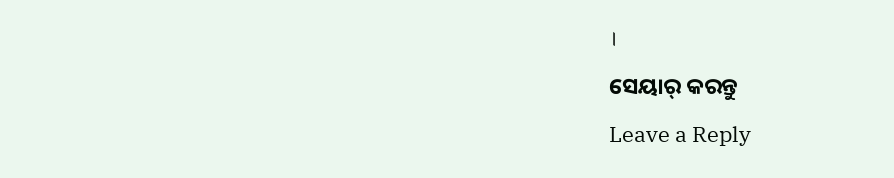।

ସେୟାର୍ କରନ୍ତୁ

Leave a Reply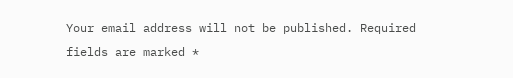Your email address will not be published. Required fields are marked *